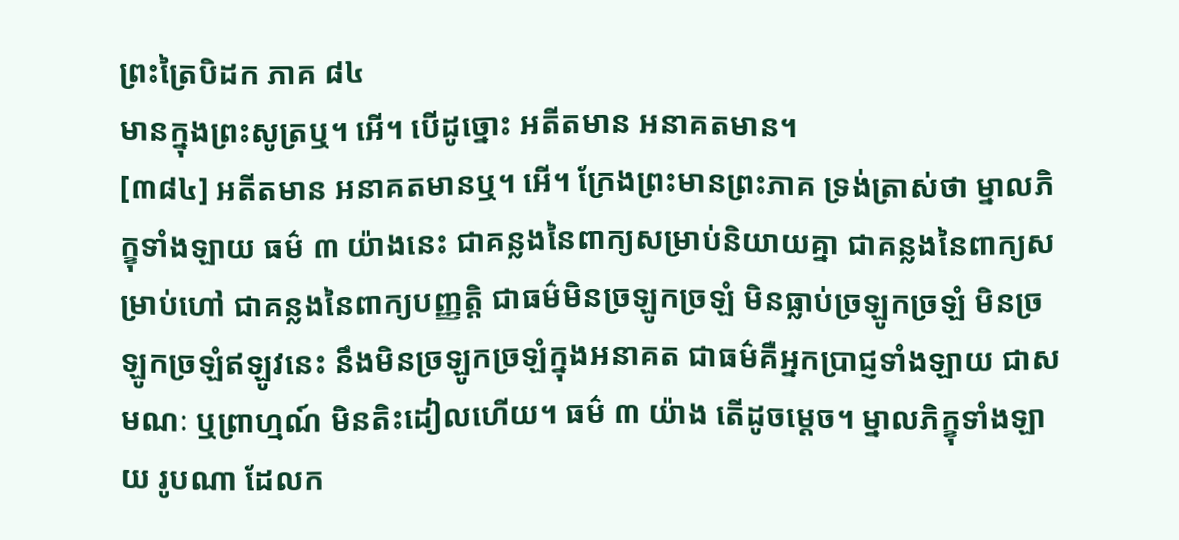ព្រះត្រៃបិដក ភាគ ៨៤
មានក្នុងព្រះសូត្រឬ។ អើ។ បើដូច្នោះ អតីតមាន អនាគតមាន។
[៣៨៤] អតីតមាន អនាគតមានឬ។ អើ។ ក្រែងព្រះមានព្រះភាគ ទ្រង់ត្រាស់ថា ម្នាលភិក្ខុទាំងឡាយ ធម៌ ៣ យ៉ាងនេះ ជាគន្លងនៃពាក្យសម្រាប់និយាយគ្នា ជាគន្លងនៃពាក្យសម្រាប់ហៅ ជាគន្លងនៃពាក្យបញ្ញត្តិ ជាធម៌មិនច្រឡូកច្រឡំ មិនធ្លាប់ច្រឡូកច្រឡំ មិនច្រឡូកច្រឡំឥឡូវនេះ នឹងមិនច្រឡូកច្រឡំក្នុងអនាគត ជាធម៌គឺអ្នកប្រាជ្ញទាំងឡាយ ជាសមណៈ ឬព្រាហ្មណ៍ មិនតិះដៀលហើយ។ ធម៌ ៣ យ៉ាង តើដូចម្តេច។ ម្នាលភិក្ខុទាំងឡាយ រូបណា ដែលក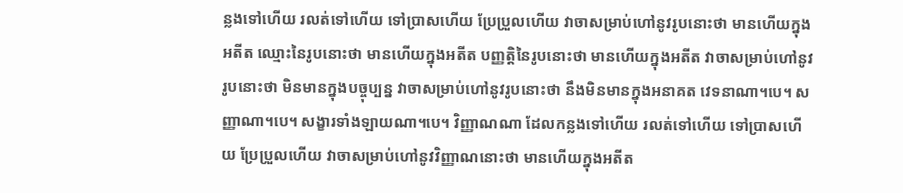ន្លងទៅហើយ រលត់ទៅហើយ ទៅប្រាសហើយ ប្រែប្រួលហើយ វាចាសម្រាប់ហៅនូវរូបនោះថា មានហើយក្នុងអតីត ឈ្មោះនៃរូបនោះថា មានហើយក្នុងអតីត បញ្ញត្តិនៃរូបនោះថា មានហើយក្នុងអតីត វាចាសម្រាប់ហៅនូវរូបនោះថា មិនមានក្នុងបច្ចុប្បន្ន វាចាសម្រាប់ហៅនូវរូបនោះថា នឹងមិនមានក្នុងអនាគត វេទនាណា។បេ។ សញ្ញាណា។បេ។ សង្ខារទាំងឡាយណា។បេ។ វិញ្ញាណណា ដែលកន្លងទៅហើយ រលត់ទៅហើយ ទៅប្រាសហើយ ប្រែប្រួលហើយ វាចាសម្រាប់ហៅនូវវិញ្ញាណនោះថា មានហើយក្នុងអតីត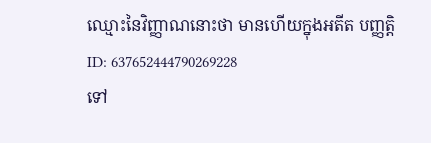ឈ្មោះនៃវិញ្ញាណនោះថា មានហើយក្នុងអតីត បញ្ញត្តិ
ID: 637652444790269228
ទៅ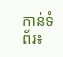កាន់ទំព័រ៖